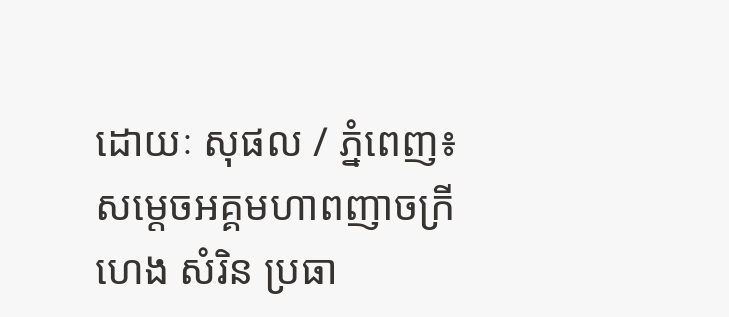ដោយៈ សុផល / ភ្នំពេញ៖ សម្តេចអគ្គមហាពញាចក្រី ហេង សំរិន ប្រធា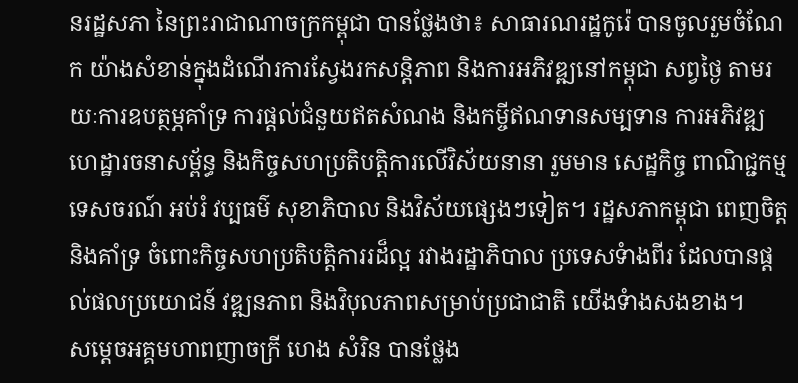នរដ្ឋសភា នៃព្រះរាជាណាចក្រកម្ពុជា បានថ្លែងថា៖ សាធារណរដ្ឋកូរ៉េ បានចូលរួមចំណែក យ៉ាងសំខាន់ក្នុងដំណើរការស្វែងរកសន្តិភាព និងការអភិវឌ្ឍនៅកម្ពុជា សព្វថ្ងៃ តាមរយៈការឧបត្ថម្ភគាំទ្រ ការផ្តល់ជំនួយឥតសំណង និងកម្ចីឥណទានសម្បទាន ការអភិវឌ្ឍហេដ្ឋារចនាសម្ព័ន្ធ និងកិច្ចសហប្រតិបត្តិការលើវិស័យនានា រួមមាន សេដ្ឋកិច្ច ពាណិជ្ជកម្ម ទេសចរណ៍ អប់រំ វប្បធម៌ សុខាភិបាល និងវិស័យផ្សេងៗទៀត។ រដ្ឋសភាកម្ពុជា ពេញចិត្ត និងគាំទ្រ ចំពោះកិច្ចសហប្រតិបត្តិការរដ៏ល្អ រវាងរដ្ឋាភិបាល ប្រទេសទំាងពីរ ដែលបានផ្តល់ផលប្រយោជន៍ វឌ្ឍនភាព និងវិបុលភាពសម្រាប់ប្រជាជាតិ យើងទំាងសងខាង។
សម្តេចអគ្គមហាពញាចក្រី ហេង សំរិន បានថ្លែង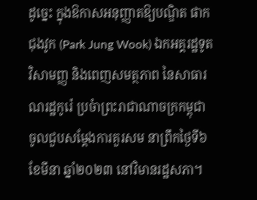ដូច្នេះ ក្នុងឱកាសអនុញ្ញាតឱ្យបណ្ឌិត ផាក ជុងវូក (Park Jung Wook) ឯកអគ្គរដ្ឋទូតវិសាមញ្ញ និងពេញសមត្ថភាព នៃសាធារណរដ្ឋកូរ៉េ ប្រចំាព្រះរាជាណាចក្រកម្ពុជា ចូលជួបសម្តែងការគួរសម នាព្រឹកថ្ងៃទី៦ ខែមីនា ឆ្នាំ២០២៣ នៅវិមានរដ្ឋសភា។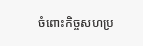ចំពោះកិច្ចសហប្រ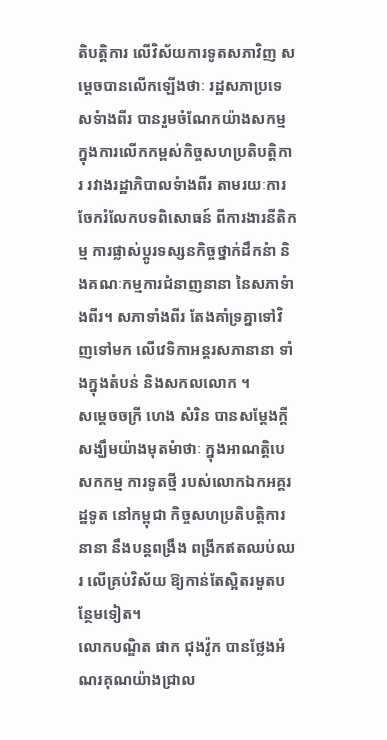តិបត្តិការ លើវិស័យការទូតសភាវិញ សម្តេចបានលើកឡើងថាៈ រដ្ឋសភាប្រទេសទំាងពីរ បានរួមចំណែកយ៉ាងសកម្ម ក្នុងការលើកកម្ពស់កិច្ចសហប្រតិបត្តិការ រវាងរដ្ឋាភិបាលទំាងពីរ តាមរយៈការចែករំលែកបទពិសោធន៍ ពីការងារនីតិកម្ម ការផ្លាស់ប្តូរទស្សនកិច្ចថ្នាក់ដឹកនំា និងគណៈកម្មការជំនាញនានា នៃសភាទំាងពីរ។ សភាទាំងពីរ តែងគាំទ្រគ្នាទៅវិញទៅមក លើវេទិកាអន្តរសភានានា ទាំងក្នុងតំបន់ និងសកលលោក ។
សម្តេចចក្រី ហេង សំរិន បានសម្តែងក្តីសង្ឃឹមយ៉ាងមុតមំាថាៈ ក្នុងអាណត្តិបេសកកម្ម ការទូតថ្មី របស់លោកឯកអគ្គរដ្ឋទូត នៅកម្ពុជា កិច្ចសហប្រតិបត្តិការនានា នឹងបន្តពង្រឹង ពង្រីកឥតឈប់ឈរ លើគ្រប់វិស័យ ឱ្យកាន់តែស្អិតរមួតបន្ថែមទៀត។
លោកបណ្ឌិត ផាក ជុងវ៉ូក បានថ្លែងអំណរគុណយ៉ាងជ្រាល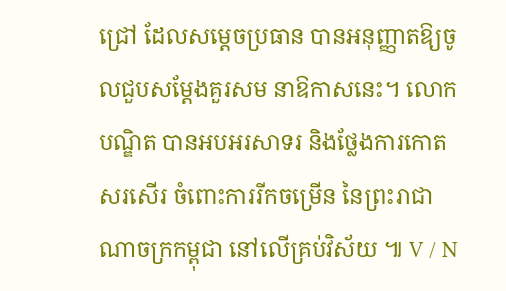ជ្រៅ ដែលសម្តេចប្រធាន បានអនុញ្ញាតឱ្យចូលជួបសម្តែងគួរសម នាឱកាសនេះ។ លោកបណ្ឌិត បានអបអរសាទរ និងថ្លែងការកោតសរសើរ ចំពោះការរីកចម្រើន នៃព្រះរាជាណាចក្រកម្ពុជា នៅលើគ្រប់វិស័យ ៕ V / N